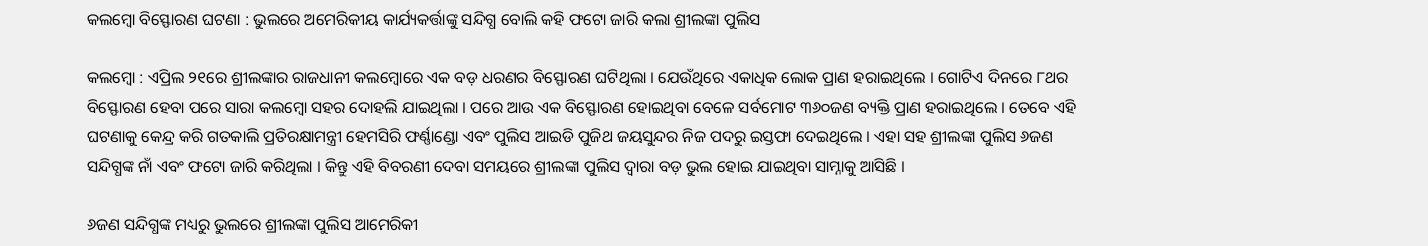କଲମ୍ବୋ ବିସ୍ଫୋରଣ ଘଟଣା : ଭୁଲରେ ଅମେରିକୀୟ କାର୍ଯ୍ୟକର୍ତ୍ତାଙ୍କୁ ସନ୍ଦିଗ୍ଧ ବୋଲି କହି ଫଟୋ ଜାରି କଲା ଶ୍ରୀଲଙ୍କା ପୁଲିସ

କଲମ୍ବୋ : ଏପ୍ରିଲ ୨୧ରେ ଶ୍ରୀଲଙ୍କାର ରାଜଧାନୀ କଲମ୍ବୋରେ ଏକ ବଡ଼ ଧରଣର ବିସ୍ଫୋରଣ ଘଟିଥିଲା । ଯେଉଁଥିରେ ଏକାଧିକ ଲୋକ ପ୍ରାଣ ହରାଇଥିଲେ । ଗୋଟିଏ ଦିନରେ ୮ଥର ବିସ୍ଫୋରଣ ହେବା ପରେ ସାରା କଲମ୍ବୋ ସହର ଦୋହଲି ଯାଇଥିଲା । ପରେ ଆଉ ଏକ ବିସ୍ଫୋରଣ ହୋଇଥିବା ବେଳେ ସର୍ବମୋଟ ୩୬୦ଜଣ ବ୍ୟକ୍ତି ପ୍ରାଣ ହରାଇଥିଲେ । ତେବେ ଏହି ଘଟଣାକୁ କେନ୍ଦ୍ର କରି ଗତକାଲି ପ୍ରତିରକ୍ଷାମନ୍ତ୍ରୀ ହେମସିରି ଫର୍ଣ୍ଣାଣ୍ଡୋ ଏବଂ ପୁଲିସ ଆଇଡି ପୁଜିଥ ଜୟସୁନ୍ଦର ନିଜ ପଦରୁ ଇସ୍ତଫା ଦେଇଥିଲେ । ଏହା ସହ ଶ୍ରୀଲଙ୍କା ପୁଲିସ ୬ଜଣ ସନ୍ଦିଗ୍ଧଙ୍କ ନାଁ ଏବଂ ଫଟୋ ଜାରି କରିଥିଲା । କିନ୍ତୁ ଏହି ବିବରଣୀ ଦେବା ସମୟରେ ଶ୍ରୀଲଙ୍କା ପୁଲିସ ଦ୍ୱାରା ବଡ଼ ଭୁଲ ହୋଇ ଯାଇଥିବା ସାମ୍ନାକୁ ଆସିଛି ।

୬ଜଣ ସନ୍ଦିଗ୍ଧଙ୍କ ମଧ୍ୟରୁ ଭୁଲରେ ଶ୍ରୀଲଙ୍କା ପୁଲିସ ଆମେରିକୀ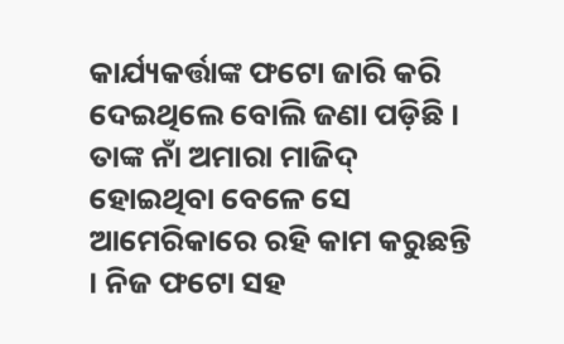କାର୍ଯ୍ୟକର୍ତ୍ତାଙ୍କ ଫଟୋ ଜାରି କରି ଦେଇଥିଲେ ବୋଲି ଜଣା ପଡ଼ିଛି । ତାଙ୍କ ନାଁ ଅମାରା ମାଜିଦ୍‌  ହୋଇଥିବା ବେଳେ ସେ ଆମେରିକାରେ ରହି କାମ କରୁଛନ୍ତି । ନିଜ ଫଟୋ ସହ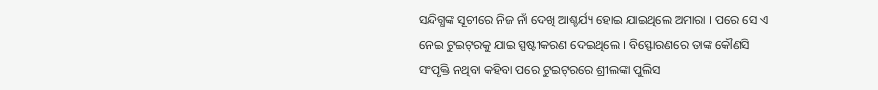ସନ୍ଦିଗ୍ଧଙ୍କ ସୂଚୀରେ ନିଜ ନାଁ ଦେଖି ଆଶ୍ଚର୍ଯ୍ୟ ହୋଇ ଯାଇଥିଲେ ଅମାରା । ପରେ ସେ ଏ ନେଇ ଟୁଇଟ୍‌ରକୁ ଯାଇ ସ୍ପଷ୍ଟୀକରଣ ଦେଇଥିଲେ । ବିସ୍ଫୋରଣରେ ତାଙ୍କ କୌଣସି ସଂପୃକ୍ତି ନଥିବା କହିବା ପରେ ଟୁଇଟ୍‌ରରେ ଶ୍ରୀଲଙ୍କା ପୁଲିସ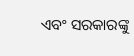ଏବଂ ସରକାରଙ୍କୁ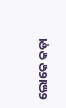ଲୋକେ କଡ଼ା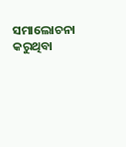ସମାଲୋଚନା କରୁଥିବା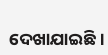ଦେଖାଯାଇଛି ।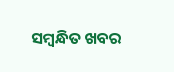ସମ୍ବନ୍ଧିତ ଖବର